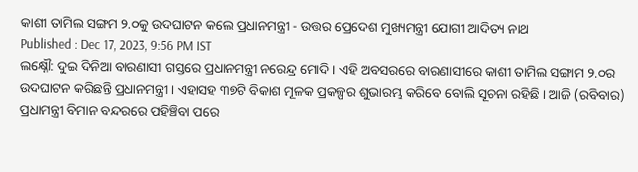କାଶୀ ତାମିଲ ସଙ୍ଗମ ୨.୦କୁ ଉଦଘାଟନ କଲେ ପ୍ରଧାନମନ୍ତ୍ରୀ - ଉତ୍ତର ପ୍ରେଦେଶ ମୁଖ୍ୟମନ୍ତ୍ରୀ ଯୋଗୀ ଆଦିତ୍ୟ ନାଥ
Published : Dec 17, 2023, 9:56 PM IST
ଲକ୍ଷ୍ନୌ: ଦୁଇ ଦିନିଆ ବାରଣାସୀ ଗସ୍ତରେ ପ୍ରଧାନମନ୍ତ୍ରୀ ନରେନ୍ଦ୍ର ମୋଦି । ଏହି ଅବସରରେ ବାରଣାସୀରେ କାଶୀ ତାମିଲ ସଙ୍ଗାମ ୨.୦ର ଉଦଘାଟନ କରିଛନ୍ତି ପ୍ରଧାନମନ୍ତ୍ରୀ । ଏହାସହ ୩୭ଟି ବିକାଶ ମୂଳକ ପ୍ରକଳ୍ପର ଶୁଭାରମ୍ଭ କରିବେ ବୋଲି ସୂଚନା ରହିଛି । ଆଜି (ରବିବାର) ପ୍ରଧାମନ୍ତ୍ରୀ ବିମାନ ବନ୍ଦରରେ ପହିଞ୍ଚିବା ପରେ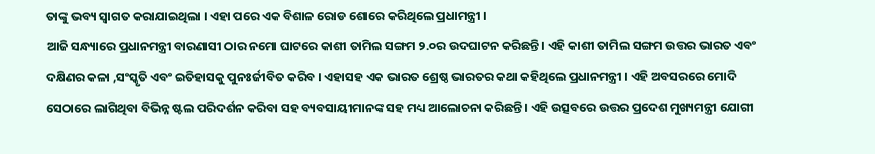ତାଙ୍କୁ ଭବ୍ୟ ସ୍ବାଗତ କରାଯାଇଥିଲା । ଏହା ପରେ ଏକ ବିଶାଳ ରୋଡ ଶୋରେ କରିଥିଲେ ପ୍ରଧାମନ୍ତ୍ରୀ ।
ଆଜି ସନ୍ଧ୍ୟାରେ ପ୍ରଧାନମନ୍ତ୍ରୀ ବାରଣାସୀ ଠାର ନମୋ ଘାଟରେ କାଶୀ ତାମିଲ ସଙ୍ଗମ ୨.୦ର ଉଦଘାଟନ କରିଛନ୍ତି । ଏହି କାଶୀ ତାମିଲ ସଙ୍ଗମ ଉତ୍ତର ଭାରତ ଏବଂ ଦକ୍ଷିଣର କଳା ,ସଂସ୍କୃତି ଏବଂ ଇତିହାସକୁ ପୁନଃର୍ଜୀବିତ କରିବ । ଏହାସହ ଏକ ଭାରତ ଶ୍ରେଷ୍ଠ ଭାରତର କଥା କହିଥିଲେ ପ୍ରଧାନମନ୍ତ୍ରୀ । ଏହି ଅବସରରେ ମୋଦି ସେଠାରେ ଲାଗିଥିବା ବିଭିନ୍ନ ଷ୍ଟଲ ପରିଦର୍ଶନ କରିବା ସହ ବ୍ୟବସାୟୀମାନଙ୍କ ସହ ମଧ୍ୟ ଆଲୋଚନା କରିଛନ୍ତି । ଏହି ଉତ୍ସବରେ ଉତ୍ତର ପ୍ରଦେଶ ମୁଖ୍ୟମନ୍ତ୍ରୀ ଯୋଗୀ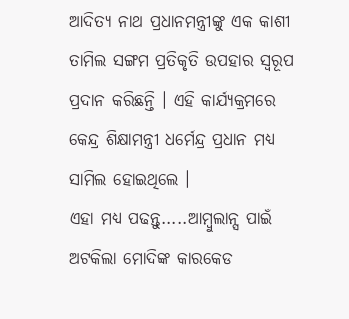ଆଦିତ୍ୟ ନାଥ ପ୍ରଧାନମନ୍ତ୍ରୀଙ୍କୁ ଏକ କାଶୀ ତାମିଲ ସଙ୍ଗମ ପ୍ରତିକୃତି ଉପହାର ସ୍ବରୂପ ପ୍ରଦାନ କରିଛନ୍ତି । ଏହି କାର୍ଯ୍ୟକ୍ରମରେ କେନ୍ଦ୍ର ଶିକ୍ଷାମନ୍ତ୍ରୀ ଧର୍ମେନ୍ଦ୍ର ପ୍ରଧାନ ମଧ୍ୟ ସାମିଲ ହୋଇଥିଲେ ।
ଏହା ମଧ୍ୟ ପଢନ୍ତୁ.....ଆମ୍ବୁଲାନ୍ସ ପାଇଁ ଅଟକିଲା ମୋଦିଙ୍କ କାରକେଡ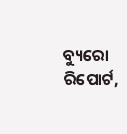ବ୍ୟୁରୋ ରିପୋର୍ଟ,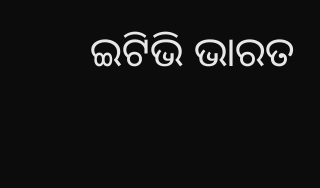ଇଟିଭି ଭାରତ